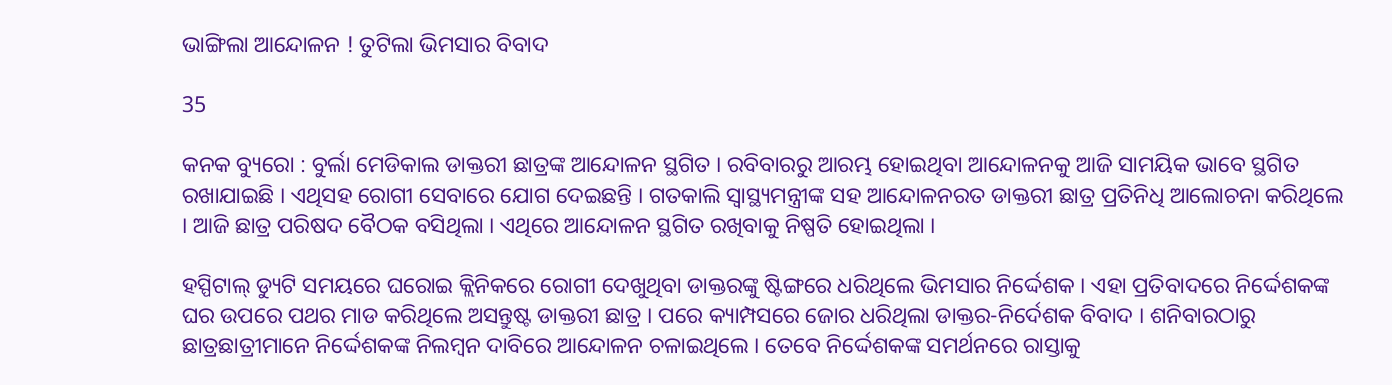ଭାଙ୍ଗିଲା ଆନ୍ଦୋଳନ ! ତୁଟିଲା ଭିମସାର ବିବାଦ

35

କନକ ବ୍ୟୁରୋ : ବୁର୍ଲା ମେଡିକାଲ ଡାକ୍ତରୀ ଛାତ୍ରଙ୍କ ଆନ୍ଦୋଳନ ସ୍ଥଗିତ । ରବିବାରରୁ ଆରମ୍ଭ ହୋଇଥିବା ଆନ୍ଦୋଳନକୁ ଆଜି ସାମୟିକ ଭାବେ ସ୍ଥଗିତ ରଖାଯାଇଛି । ଏଥିସହ ରୋଗୀ ସେବାରେ ଯୋଗ ଦେଇଛନ୍ତି । ଗତକାଲି ସ୍ୱାସ୍ଥ୍ୟମନ୍ତ୍ରୀଙ୍କ ସହ ଆନ୍ଦୋଳନରତ ଡାକ୍ତରୀ ଛାତ୍ର ପ୍ରତିନିଧି ଆଲୋଚନା କରିଥିଲେ । ଆଜି ଛାତ୍ର ପରିଷଦ ବୈଠକ ବସିଥିଲା । ଏଥିରେ ଆନ୍ଦୋଳନ ସ୍ଥଗିତ ରଖିବାକୁ ନିଷ୍ପତି ହୋଇଥିଲା ।

ହସ୍ପିଟାଲ୍ ଡ୍ୟୁଟି ସମୟରେ ଘରୋଇ କ୍ଲିନିକରେ ରୋଗୀ ଦେଖୁଥିବା ଡାକ୍ତରଙ୍କୁ ଷ୍ଟିଙ୍ଗରେ ଧରିଥିଲେ ଭିମସାର ନିର୍ଦ୍ଦେଶକ । ଏହା ପ୍ରତିବାଦରେ ନିର୍ଦ୍ଦେଶକଙ୍କ ଘର ଉପରେ ପଥର ମାଡ କରିଥିଲେ ଅସନ୍ତୁଷ୍ଟ ଡାକ୍ତରୀ ଛାତ୍ର । ପରେ କ୍ୟାମ୍ପସରେ ଜୋର ଧରିଥିଲା ଡାକ୍ତର-ନିର୍ଦେଶକ ବିବାଦ । ଶନିବାରଠାରୁ ଛାତ୍ରଛାତ୍ରୀମାନେ ନିର୍ଦ୍ଦେଶକଙ୍କ ନିଲମ୍ବନ ଦାବିରେ ଆନ୍ଦୋଳନ ଚଳାଇଥିଲେ । ତେବେ ନିର୍ଦ୍ଦେଶକଙ୍କ ସମର୍ଥନରେ ରାସ୍ତାକୁ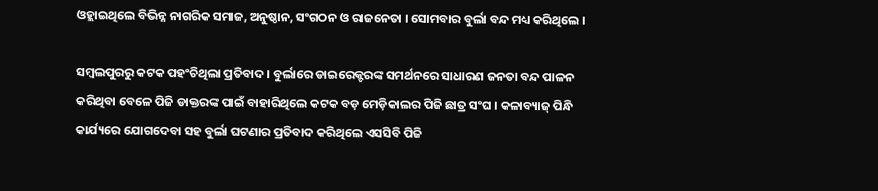ଓହ୍ଲାଇଥିଲେ ବିଭିନ୍ନ ନାଗରିକ ସମାଜ, ଅନୁଷ୍ଠାନ, ସଂଗଠନ ଓ ରାଜନେତା । ସୋମବାର ବୁର୍ଲା ବନ୍ଦ ମଧ୍ୟ କରିଥିଲେ ।

ସମ୍ବଲପୁରରୁ କଟକ ପହଂଚିଥିଲା ପ୍ରତିବାଦ । ବୁର୍ଲାରେ ଡାଇରେକ୍ଟରଙ୍କ ସମର୍ଥନରେ ସାଧାରଣ ଜନତା ବନ୍ଦ ପାଳନ କରିଥିବା ବେଳେ ପିଜି ଡାକ୍ତରଙ୍କ ପାଇଁ ବାହାରିଥିଲେ କଟକ ବଡ଼ ମେଡ଼ିକାଲର ପିଜି ଛାତ୍ର ସଂଘ । କଳାବ୍ୟାଜ୍ ପିନ୍ଧି କାର୍ଯ୍ୟରେ ଯୋଗଦେବା ସହ ବୁର୍ଲା ଘଟଣାର ପ୍ରତିବାଦ କରିଥିଲେ ଏସସିବି ପିଜି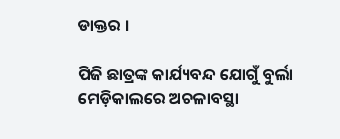ଡାକ୍ତର ।

ପିଜି ଛାତ୍ରଙ୍କ କାର୍ଯ୍ୟବନ୍ଦ ଯୋଗୁଁ ବୁର୍ଲା ମେଡ଼ିକାଲରେ ଅଚଳାବସ୍ଥା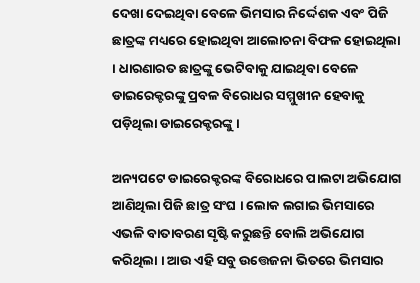ଦେଖା ଦେଇଥିବା ବେଳେ ଭିମସାର ନିର୍ଦ୍ଦେଶକ ଏବଂ ପିଜି ଛାତ୍ରଙ୍କ ମଧ୍ୟରେ ହୋଇଥିବା ଆଲୋଚନା ବିଫଳ ହୋଇଥିଲା । ଧାରଣାରତ ଛାତ୍ରଙ୍କୁ ଭେଟିବାକୁ ଯାଇଥିବା ବେଳେ ଡାଇରେକ୍ଟରଙ୍କୁ ପ୍ରବଳ ବିରୋଧର ସମ୍ମୁଖୀନ ହେବାକୁ ପଡ଼ିଥିଲା ଡାଇରେକ୍ଟରଙ୍କୁ ।

ଅନ୍ୟପଟେ ଡାଇରେକ୍ଟରଙ୍କ ବିରୋଧରେ ପାଲଟା ଅଭିଯୋଗ ଆଣିଥିଲା ପିଜି ଛାତ୍ର ସଂଘ । ଲୋକ ଲଗାଇ ଭିମସାରେ ଏଭଳି ବାତାବରଣ ସୃଷ୍ଟି କରୁଛନ୍ତି ବୋଲି ଅଭିଯୋଗ କରିଥିଲା । ଆଉ ଏହି ସବୁ ଉତ୍ତେଜନା ଭିତରେ ଭିମସାର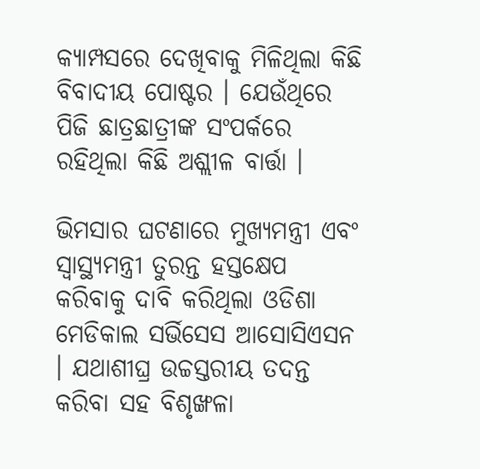କ୍ୟାମ୍ପସରେ ଦେଖିବାକୁ ମିଳିଥିଲା କିଛି ବିବାଦୀୟ ପୋଷ୍ଟର । ଯେଉଁଥିରେ ପିଜି ଛାତ୍ରଛାତ୍ରୀଙ୍କ ସଂପର୍କରେ ରହିଥିଲା କିଛି ଅଶ୍ଲୀଳ ବାର୍ତ୍ତା ।

ଭିମସାର ଘଟଣାରେ ମୁଖ୍ୟମନ୍ତ୍ରୀ ଏବଂ ସ୍ୱାସ୍ଥ୍ୟମନ୍ତ୍ରୀ ତୁରନ୍ତ ହସ୍ତକ୍ଷେପ କରିବାକୁ ଦାବି କରିଥିଲା ଓଡିଶା ମେଡିକାଲ ସର୍ଭିସେସ ଆସୋସିଏସନ । ଯଥାଶୀଘ୍ର ଉଚ୍ଚସ୍ତରୀୟ ତଦନ୍ତ କରିବା ସହ ବିଶୃଙ୍ଖଳା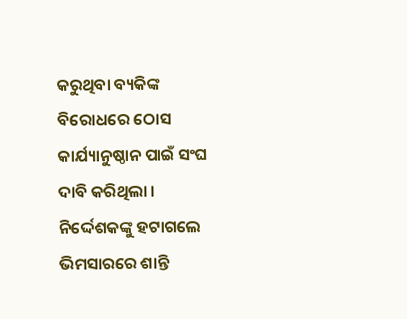କରୁଥିବା ବ୍ୟକିଙ୍କ ବିରୋଧରେ ଠୋସ କାର୍ଯ୍ୟାନୁଷ୍ଠାନ ପାଇଁ ସଂଘ ଦାବି କରିଥିଲା । ନିର୍ଦ୍ଦେଶକଙ୍କୁ ହଟାଗଲେ ଭିମସାରରେ ଶାନ୍ତି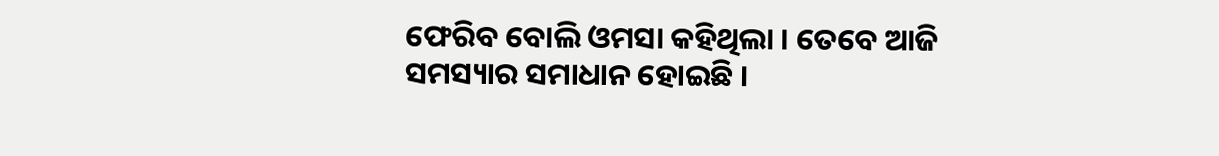ଫେରିବ ବୋଲି ଓମସା କହିଥିଲା । ତେବେ ଆଜି ସମସ୍ୟାର ସମାଧାନ ହୋଇଛି ।